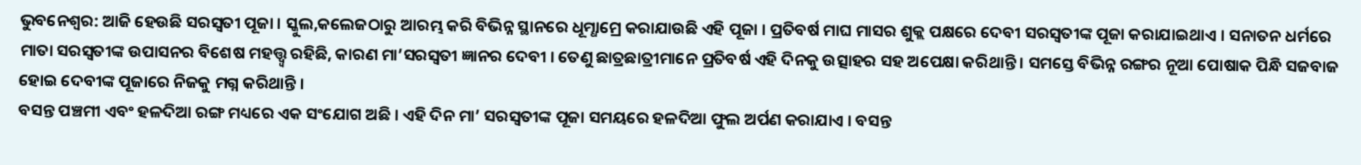ଭୁବନେଶ୍ୱର: ଆଜି ହେଉଛି ସରସ୍ୱତୀ ପୂଜା । ସ୍କୁଲ,କଲେଜଠାରୁ ଆରମ୍ଭ କରି ବିଭିନ୍ନ ସ୍ଥାନରେ ଧୂମ୍ଧାମ୍ରେ କରାଯାଉଛି ଏହି ପୂଜା । ପ୍ରତିବର୍ଷ ମାଘ ମାସର ଶୁକ୍ଲ ପକ୍ଷରେ ଦେବୀ ସରସ୍ୱତୀଙ୍କ ପୂଜା କରାଯାଇଥାଏ । ସନାତନ ଧର୍ମରେ ମାତା ସରସ୍ୱତୀଙ୍କ ଉପାସନର ବିଶେଷ ମହତ୍ତ୍ୱ୍ୱ ରହିଛି, କାରଣ ମା’ସରସ୍ୱତୀ ଜ୍ଞାନର ଦେବୀ । ତେଣୁ ଛାତ୍ରଛାତ୍ରୀମାନେ ପ୍ରତିବର୍ଷ ଏହି ଦିନକୁ ଉତ୍ସାହର ସହ ଅପେକ୍ଷା କରିଥାନ୍ତି । ସମସ୍ତେ ବିଭିନ୍ନ ରଙ୍ଗର ନୂଆ ପୋଷାକ ପିନ୍ଧି ସଜବାଜ ହୋଇ ଦେବୀଙ୍କ ପୂଜାରେ ନିଜକୁ ମଗ୍ନ କରିଥାନ୍ତି ।
ବସନ୍ତ ପଞ୍ଚମୀ ଏବଂ ହଳଦିଆ ରଙ୍ଗ ମଧ୍ୟରେ ଏକ ସଂଯୋଗ ଅଛି । ଏହି ଦିନ ମା’ ସରସ୍ୱତୀଙ୍କ ପୂଜା ସମୟରେ ହଳଦିଆ ଫୁଲ ଅର୍ପଣ କରାଯାଏ । ବସନ୍ତ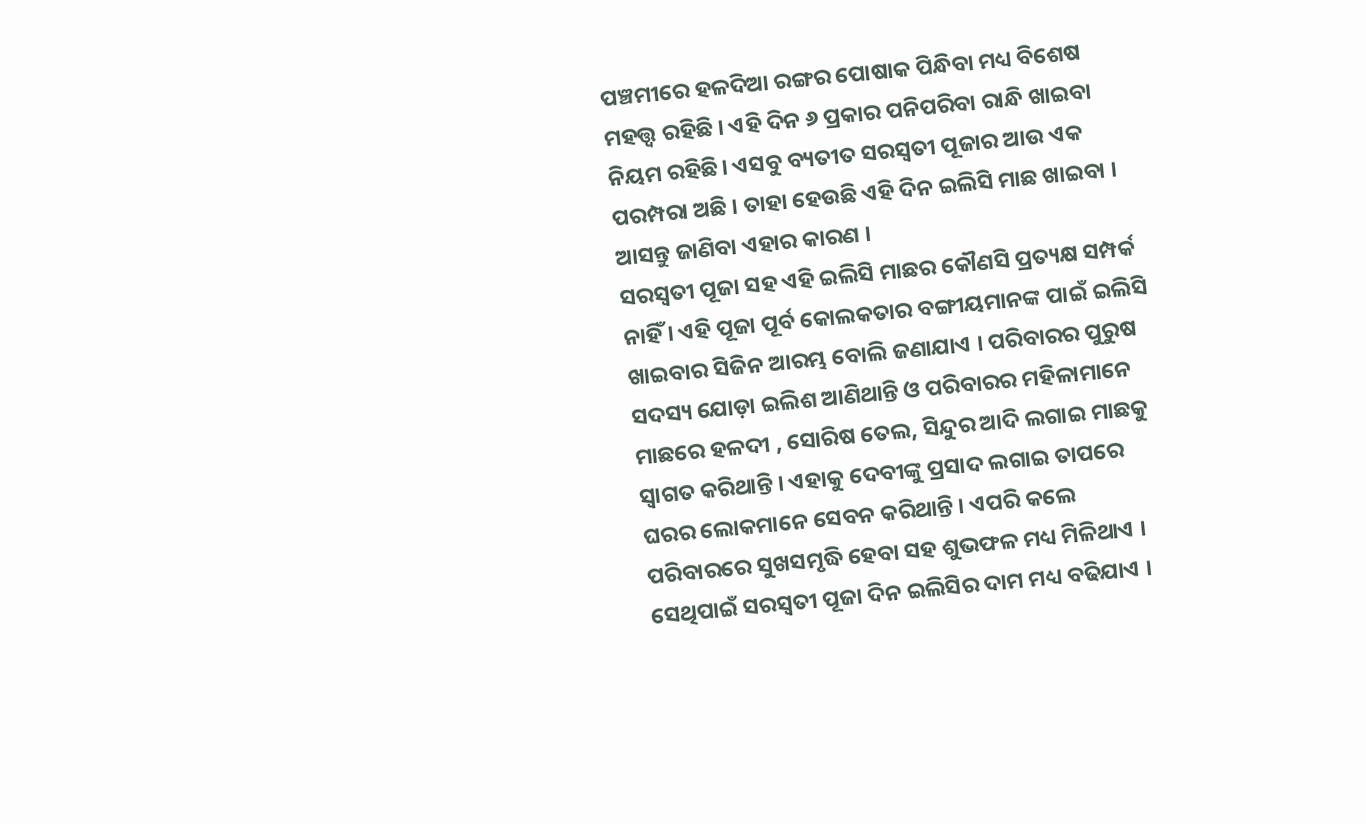ପଞ୍ଚମୀରେ ହଳଦିଆ ରଙ୍ଗର ପୋଷାକ ପିନ୍ଧିବା ମଧ୍ୟ ବିଶେଷ ମହତ୍ତ୍ୱ ରହିଛି । ଏହି ଦିନ ୬ ପ୍ରକାର ପନିପରିବା ରାନ୍ଧି ଖାଇବା ନିୟମ ରହିଛି। ଏସବୁ ବ୍ୟତୀତ ସରସ୍ୱତୀ ପୂଜାର ଆଉ ଏକ ପରମ୍ପରା ଅଛି । ତାହା ହେଉଛି ଏହି ଦିନ ଇଲିସି ମାଛ ଖାଇବା । ଆସନ୍ତୁ ଜାଣିବା ଏହାର କାରଣ ।
ସରସ୍ୱତୀ ପୂଜା ସହ ଏହି ଇଲିସି ମାଛର କୌଣସି ପ୍ରତ୍ୟକ୍ଷ ସମ୍ପର୍କ ନାହିଁ । ଏହି ପୂଜା ପୂର୍ବ କୋଲକତାର ବଙ୍ଗୀୟମାନଙ୍କ ପାଇଁ ଇଲିସି ଖାଇବାର ସିଜିନ ଆରମ୍ଭ ବୋଲି ଜଣାଯାଏ । ପରିବାରର ପୁରୁଷ ସଦସ୍ୟ ଯୋଡ଼ା ଇଲିଶ ଆଣିଥାନ୍ତି ଓ ପରିବାରର ମହିଳାମାନେ ମାଛରେ ହଳଦୀ , ସୋରିଷ ତେଲ, ସିନ୍ଦୁର ଆଦି ଲଗାଇ ମାଛକୁ ସ୍ୱାଗତ କରିଥାନ୍ତି । ଏହାକୁ ଦେବୀଙ୍କୁ ପ୍ରସାଦ ଲଗାଇ ତାପରେ ଘରର ଲୋକମାନେ ସେବନ କରିଥାନ୍ତି । ଏପରି କଲେ ପରିବାରରେ ସୁଖସମୃଦ୍ଧି ହେବା ସହ ଶୁଭଫଳ ମଧ୍ୟ ମିଳିଥାଏ । ସେଥିପାଇଁ ସରସ୍ୱତୀ ପୂଜା ଦିନ ଇଲିସିର ଦାମ ମଧ୍ୟ ବଢିଯାଏ ।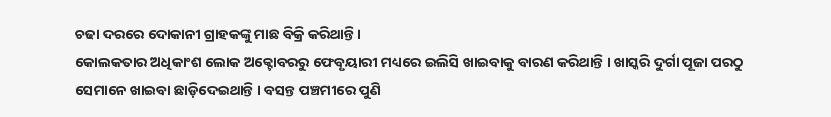ଚଢା ଦରରେ ଦୋକାନୀ ଗ୍ରାହକଙ୍କୁ ମାଛ ବିକ୍ରି କରିଥାନ୍ତି ।
କୋଲକତାର ଅଧିକାଂଶ ଲୋକ ଅକ୍ଟୋବରରୁ ଫେବୃୟାରୀ ମଧ୍ୟରେ ଇଲିସି ଖାଇବାକୁ ବାରଣ କରିଥାନ୍ତି । ଖାସ୍କରି ଦୁର୍ଗା ପୂଜା ପରଠୁ ସେମାନେ ଖାଇବା ଛାଡ଼ିଦେଇଥାନ୍ତି । ବସନ୍ତ ପଞ୍ଚମୀରେ ପୁଣି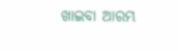ଖାଇବା ଆରମ୍ଭ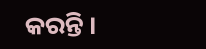କରନ୍ତି ।